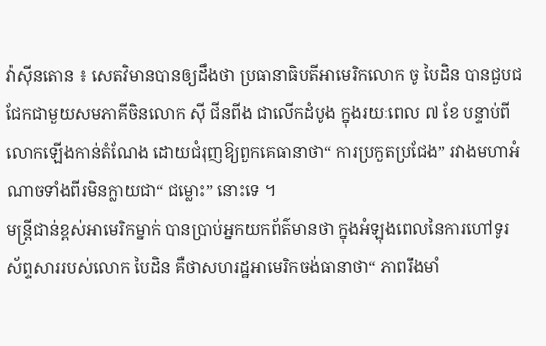វ៉ាស៊ីនតោន ៖ សេតវិមានបានឲ្យដឹងថា ប្រធានាធិបតីអាមេរិកលោក ចូ បៃដិន បានជួបជជែកជាមួយសមភាគីចិនលោក ស៊ី ជីនពីង ជាលើកដំបូង ក្នុងរយៈពេល ៧ ខែ បន្ទាប់ពីលោកឡើងកាន់តំណែង ដោយជំរុញឱ្យពួកគេធានាថា“ ការប្រកួតប្រជែង” រវាងមហាអំណាចទាំងពីរមិនក្លាយជា“ ជម្លោះ” នោះទេ ។
មន្រ្តីជាន់ខ្ពស់អាមេរិកម្នាក់ បានប្រាប់អ្នកយកព័ត៌មានថា ក្នុងអំឡុងពេលនៃការហៅទូរស័ព្ទសាររបស់លោក បៃដិន គឺថាសហរដ្ឋអាមេរិកចង់ធានាថា“ ភាពរឹងមាំ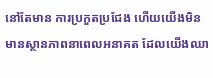នៅតែមាន ការប្រកួតប្រជែង ហើយយើងមិនមានស្ថានភាពនាពេលអនាគត ដែលយើងឈា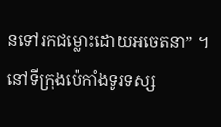នទៅរកជម្លោះដោយអចេតនា” ។
នៅទីក្រុងប៉េកាំងទូរទស្ស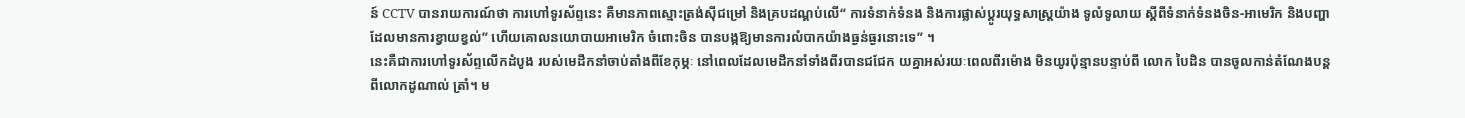ន៍ CCTV បានរាយការណ៍ថា ការហៅទូរស័ព្ទនេះ គឺមានភាពស្មោះត្រង់ស៊ីជម្រៅ និងគ្របដណ្តប់លើ“ ការទំនាក់ទំនង និងការផ្លាស់ប្តូរយុទ្ធសាស្ត្រយ៉ាង ទូលំទូលាយ ស្តីពីទំនាក់ទំនងចិន-អាមេរិក និងបញ្ហាដែលមានការខ្វាយខ្វល់” ហើយគោលនយោបាយអាមេរិក ចំពោះចិន បានបង្កឱ្យមានការលំបាកយ៉ាងធ្ងន់ធ្ងរនោះទេ” ។
នេះគឺជាការហៅទូរស័ព្ទលើកដំបូង របស់មេដឹកនាំចាប់តាំងពីខែកុម្ភៈ នៅពេលដែលមេដឹកនាំទាំងពីរបានជជែក យគ្នាអស់រយៈពេលពីរម៉ោង មិនយូរប៉ុន្មានបន្ទាប់ពី លោក បៃដិន បានចូលកាន់តំណែងបន្ដពីលោកដូណាល់ ត្រាំ។ ម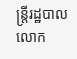ន្រ្តីរដ្ឋបាលលោក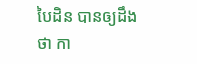បៃដិន បានឲ្យដឹងថា កា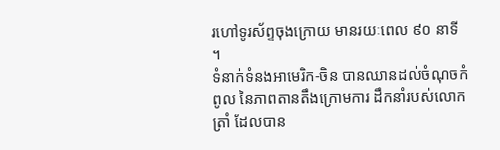រហៅទូរស័ព្ទចុងក្រោយ មានរយៈពេល ៩០ នាទី ។
ទំនាក់ទំនងអាមេរិក-ចិន បានឈានដល់ចំណុចកំពូល នៃភាពតានតឹងក្រោមការ ដឹកនាំរបស់លោក ត្រាំ ដែលបាន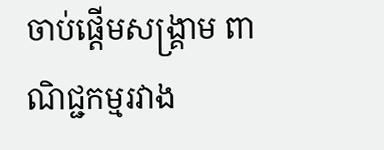ចាប់ផ្តើមសង្រ្គាម ពាណិជ្ជកម្មរវាង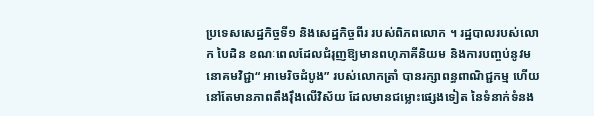ប្រទេសសេដ្ឋកិច្ចទី១ និងសេដ្ឋកិច្ចពីរ របស់ពិភពលោក ។ រដ្ឋបាលរបស់លោក បៃដិន ខណៈពេលដែលជំរុញឱ្យមានពហុភាគីនិយម និងការបញ្ចប់នូវមនោគមវិជ្ជា“ អាមេរិចដំបូង” របស់លោកត្រាំ បានរក្សាពន្ធពាណិជ្ជកម្ម ហើយនៅតែមានភាពតឹងរ៉ឹងលើវិស័យ ដែលមានជម្លោះផ្សេងទៀត នៃទំនាក់ទំនង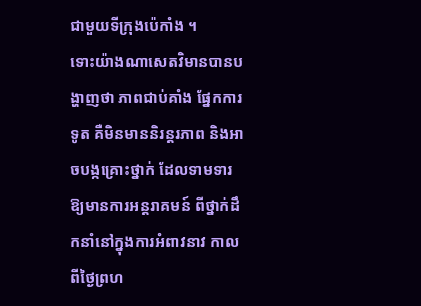ជាមួយទីក្រុងប៉េកាំង ។
ទោះយ៉ាងណាសេតវិមានបានបង្ហាញថា ភាពជាប់គាំង ផ្នែកការទូត គឺមិនមាននិរន្តរភាព និងអាចបង្កគ្រោះថ្នាក់ ដែលទាមទារឱ្យមានការអន្តរាគមន៍ ពីថ្នាក់ដឹកនាំនៅក្នុងការអំពាវនាវ កាលពីថ្ងៃព្រហ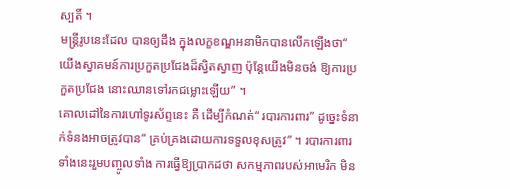ស្បតិ៍ ។
មន្ត្រីរូបនេះដែល បានឲ្យដឹង ក្នុងលក្ខខណ្ឌអនាមិកបានលើកឡើងថា“ យើងស្វាគមន៍ការប្រកួតប្រជែងដ៏ស្វិតស្វាញ ប៉ុន្តែយើងមិនចង់ ឱ្យការប្រកួតប្រជែង នោះឈានទៅរកជម្លោះឡើយ” ។
គោលដៅនៃការហៅទូរស័ព្ទនេះ គឺ ដើម្បីកំណត់“ របារការពារ” ដូច្នេះទំនាក់ទំនងអាចត្រូវបាន“ គ្រប់គ្រងដោយការទទួលខុសត្រូវ” ។ របារការពារទាំងនេះរួមបញ្ចូលទាំង ការធ្វើឱ្យប្រាកដថា សកម្មភាពរបស់អាមេរិក មិន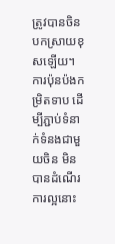ត្រូវបានចិនបកស្រាយខុសឡើយ។
ការប៉ុនប៉ងកម្រិតទាប ដើម្បីភ្ជាប់ទំនាក់ទំនងជាមួយចិន មិនបានដំណើរការល្អនោះ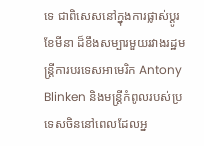ទេ ជាពិសេសនៅក្នុងការផ្លាស់ប្តូរខែមីនា ដ៏ខឹងសម្បារមួយរវាងរដ្ឋមន្ត្រីការបរទេសអាមេរិក Antony Blinken និងមន្រ្តីកំពូលរបស់ប្រទេសចិននៅពេលដែលអ្ន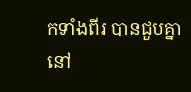កទាំងពីរ បានជួបគ្នានៅ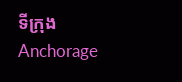ទីក្រុង Anchorage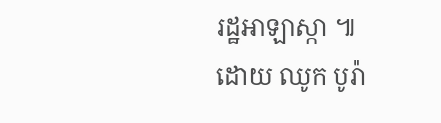រដ្ឋអាឡាស្កា ៕
ដោយ ឈូក បូរ៉ា